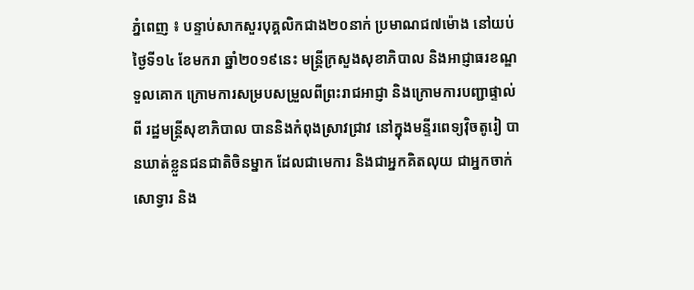ភ្នំពេញ ៖ បន្ទាប់សាកសួរបុគ្គលិកជាង២០នាក់ ប្រមាណជ៧ម៉ោង នៅយប់ថ្ងៃទី១៤ ខែមករា ឆ្នាំ២០១៩នេះ មន្ដ្រីក្រសួងសុខាភិបាល និងអាជ្ញាធរខណ្ឌទួលគោក ក្រោមការសម្របសម្រួលពីព្រះរាជអាជ្ញា និងក្រោមការបញ្ជាផ្ទាល់ពី រដ្ឋមន្ដ្រីសុខាភិបាល បាននិងកំពុងស្រាវជ្រាវ នៅក្នុងមន្ទីរពេទ្យវ៉ិចតូរៀ បានឃាត់ខ្លួនជនជាតិចិនម្នាក ដែលជាមេការ និងជាអ្នកគិតលុយ ជាអ្នកចាក់សោទ្វារ និង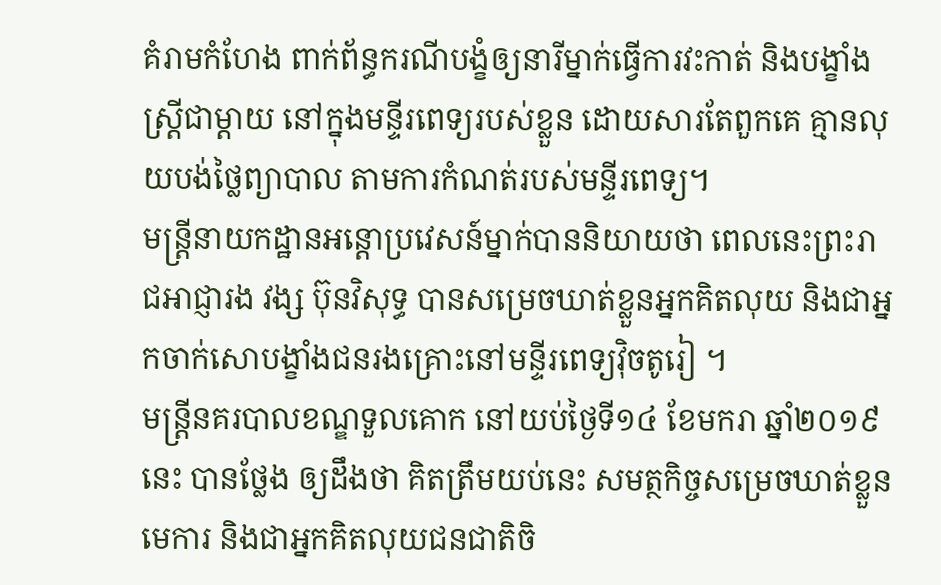គំរាមកំហែង ពាក់ព័ន្ធករណីបង្ខំឲ្យនារីម្នាក់ធ្វើការវះកាត់ និងបង្ខាំងស្ដ្រីជាម្ដាយ នៅក្នុងមន្ទីរពេទ្យរបស់ខ្លួន ដោយសារតែពួកគេ គ្មានលុយបង់ថ្លៃព្យាបាល តាមការកំណត់របស់មន្ទីរពេទ្យ។
មន្ត្រីនាយកដ្ឋានអន្តោប្រវេសន៍ម្នាក់បាននិយាយថា ពេលនេះព្រះរាជអាជ្ញារង វង្ស ប៊ុនវិសុទ្ធ បានសម្រេចឃាត់ខ្លួនអ្នកគិតលុយ និងជាអ្នកចាក់សោបង្ខាំងជនរងគ្រោះនៅមន្ទីរពេទ្យវ៉ិចតូរៀ ។
មន្ត្រីនគរបាលខណ្ឌទួលគោក នៅយប់ថ្ងៃទី១៤ ខែមករា ឆ្នាំ២០១៩នេះ បានថ្លែង ឲ្យដឹងថា គិតត្រឹមយប់នេះ សមត្ថកិច្ចសម្រេចឃាត់ខ្លួនមេការ និងជាអ្នកគិតលុយជនជាតិចិ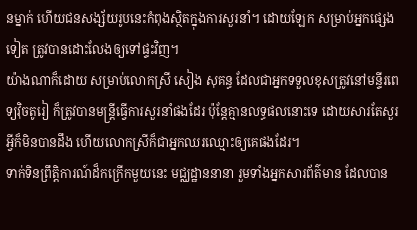នម្នាក់ ហើយជនសង្ស័យរូបនេះកំពុងស្ថិតក្នុងការសួរនាំ។ ដោយឡែក សម្រាប់អ្នកផ្សេងទៀត ត្រូវបានដោះលែងឲ្យទៅផ្ទះវិញ។
យ៉ាងណាក៏ដោយ សម្រាប់លោកស្រី សៀង សុគន្ធ ដែលជាអ្នកទទួលខុសត្រូវនៅមន្ទីរពេទ្យវ៉ិចតូរៀ ក៏ត្រូវបានមន្ដ្រីធ្វើការសួរនាំផងដែរ ប៉ុន្ដែគ្មានលទ្ធផលនោះទេ ដោយសារតែសួរអ្វីក៏មិនបានដឹង ហើយលោកស្រីក៏ជាអ្នកឈរឈ្មោះឲ្យគេផងដែរ។
ទាក់ទិនព្រឹត្តិការណ៍ដ៏កក្រើកមួយនេះ មជ្ឈដ្ឋាននានា រួមទាំងអ្នកសារព័ត៌មាន ដែលបាន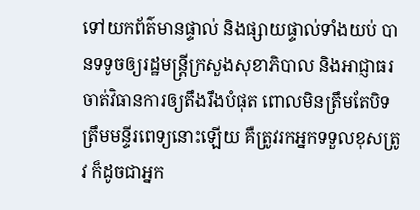ទៅយកព័ត៌មានផ្ទាល់ និងផ្សាយផ្ទាល់ទាំងយប់ បានទទូចឲ្យរដ្ឋមន្ដ្រីក្រសួងសុខាភិបាល និងអាជ្ញាធរចាត់វិធានការឲ្យតឹងរឹងបំផុត ពោលមិនត្រឹមតែបិទត្រឹមមន្ទីរពេទ្យនោះឡើយ គឺត្រូវរកអ្នកទទួលខុសត្រូវ ក៏ដូចជាអ្នក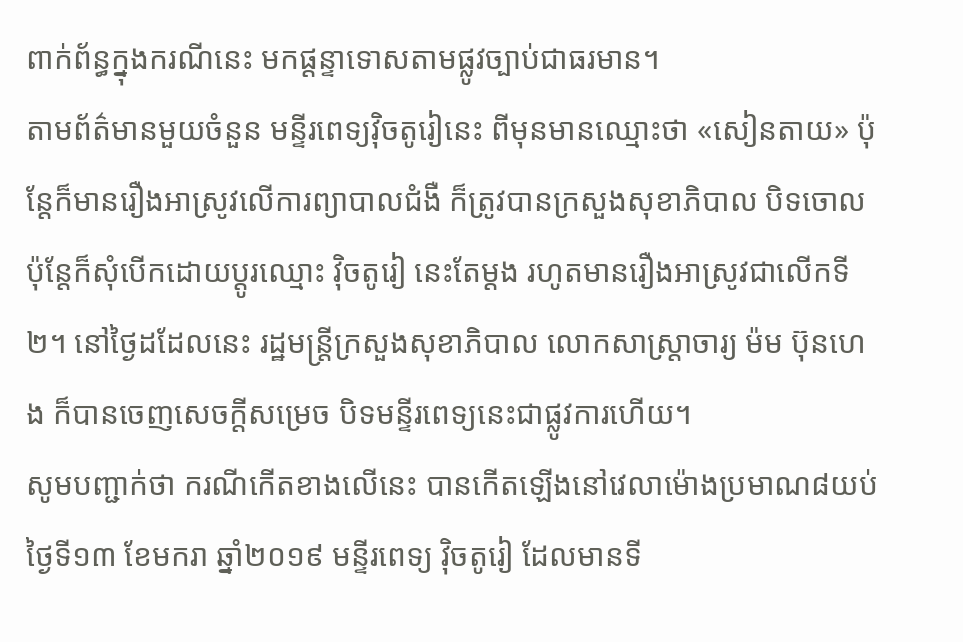ពាក់ព័ន្ធក្នុងករណីនេះ មកផ្ដន្ទាទោសតាមផ្លូវច្បាប់ជាធរមាន។
តាមព័ត៌មានមួយចំនួន មន្ទីរពេទ្យវ៉ិចតូរៀនេះ ពីមុនមានឈ្មោះថា «សៀនតាយ» ប៉ុន្ដែក៏មានរឿងអាស្រូវលើការព្យាបាលជំងឺ ក៏ត្រូវបានក្រសួងសុខាភិបាល បិទចោល ប៉ុន្ដែក៏សុំបើកដោយប្ដូរឈ្មោះ វ៉ិចតូរៀ នេះតែម្ដង រហូតមានរឿងអាស្រូវជាលើកទី២។ នៅថ្ងៃដដែលនេះ រដ្ឋមន្ត្រីក្រសួងសុខាភិបាល លោកសាស្ដ្រាចារ្យ ម៉ម ប៊ុនហេង ក៏បានចេញសេចក្ដីសម្រេច បិទមន្ទីរពេទ្យនេះជាផ្លូវការហើយ។
សូមបញ្ជាក់ថា ករណីកើតខាងលើនេះ បានកើតឡើងនៅវេលាម៉ោងប្រមាណ៨យប់ថ្ងៃទី១៣ ខែមករា ឆ្នាំ២០១៩ មន្ទីរពេទ្យ វ៉ិចតូរៀ ដែលមានទី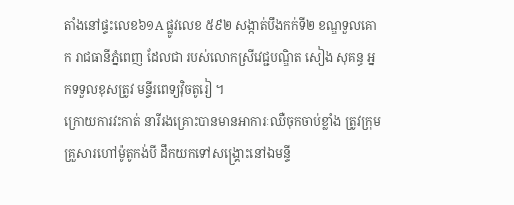តាំងនៅផ្ទះលេខ៦១A ផ្លូវលេខ ៥៩២ សង្កាត់បឹងកក់ទី២ ខណ្ឌទួលគោក រាជធានីភ្នំពេញ ដែលជា របស់លោកស្រីវេជ្ជបណ្ឌិត សៀង សុគន្ធ អ្នកទទួលខុសត្រូវ មន្ទីរពេទ្យវ៉ិចតូរៀ ។
ក្រោយការវះកាត់ នារីរងគ្រោះបានមានអាការៈឈឺចុកចាប់ខ្លាំង ត្រូវក្រុមគ្រួសារហៅម៉ូតូកង់បី ដឹកយកទៅសង្គ្រោះនៅឯមន្ទី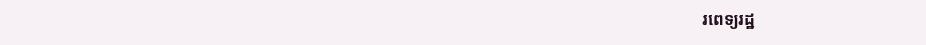រពេទ្យរដ្ឋ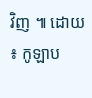វិញ ៕ ដោយ ៖ កូឡាប